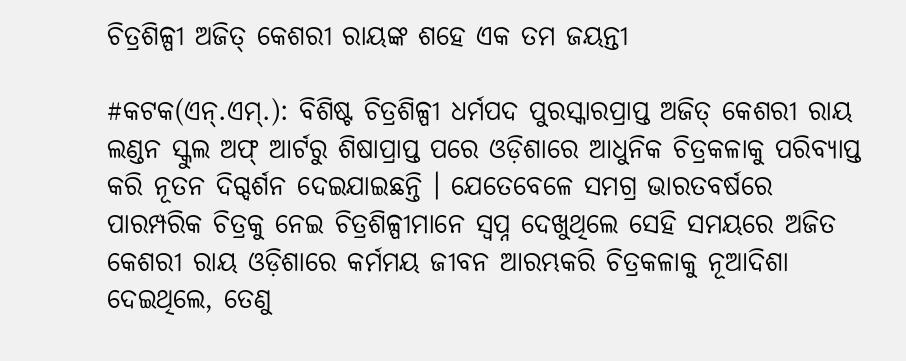ଚିତ୍ରଶିଳ୍ପୀ ଅଜିତ୍ କେଶରୀ ରାୟଙ୍କ ଶହେ ଏକ ତମ ଜୟନ୍ତୀ

#କଟକ(ଏନ୍.ଏମ୍.): ବିଶିଷ୍ଟ ଚିତ୍ରଶିଳ୍ପୀ ଧର୍ମପଦ ପୁରସ୍କାରପ୍ରାପ୍ତ ଅଜିତ୍ କେଶରୀ ରାୟ ଲଣ୍ଡନ ସ୍କୁଲ ଅଫ୍ ଆର୍ଟରୁ ଶିଷାପ୍ରାପ୍ତ ପରେ ଓଡ଼ିଶାରେ ଆଧୁନିକ ଚିତ୍ରକଳାକୁ ପରିବ୍ୟାପ୍ତ କରି ନୂତନ ଦିଗ୍ଦର୍ଶନ ଦେଇଯାଇଛନ୍ତି । ଯେତେବେଳେ ସମଗ୍ର ଭାରତବର୍ଷରେ ପାରମ୍ପରିକ ଚିତ୍ରକୁ ନେଇ ଚିତ୍ରଶିଳ୍ପୀମାନେ ସ୍ୱପ୍ନ ଦେଖୁଥିଲେ ସେହି ସମୟରେ ଅଜିତ କେଶରୀ ରାୟ ଓଡ଼ିଶାରେ କର୍ମମୟ ଜୀବନ ଆରମ୍ଭକରି ଚିତ୍ରକଳାକୁ ନୂଆଦିଶା ଦେଇଥିଲେ, ତେଣୁ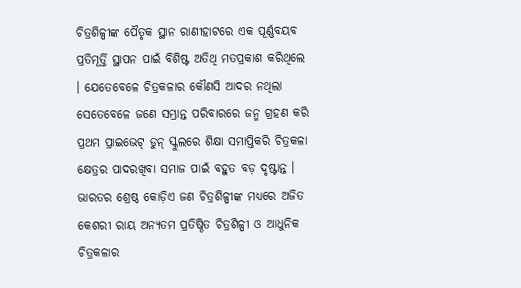ଚିତ୍ରଶିଳ୍ପୀଙ୍କ ପୈତୃକ ସ୍ଥାନ ରାଣୀହାଟରେ ଏକ ପୂର୍ଣ୍ଣବୟବ ପ୍ରତିମୂର୍ତ୍ତି ସ୍ଥାପନ ପାଇଁ ବିଶିଷ୍ଟ ଅତିଥି ମତପ୍ରକାଶ କରିଥିଲେ । ଯେତେବେଳେ ଚିତ୍ରକଳାର କୌଣସି ଆଦର ନଥିଲା ସେତେବେଳେ ଜଣେ ସମ୍ଭ୍ରାନ୍ତ ପରିବାରରେ ଜନ୍ମ ଗ୍ରହଣ କରି ପ୍ରଥମ ପ୍ରାଇଭେଟ୍ ଡୁନ୍ ସ୍କୁଲରେ ଶିକ୍ଷା ସମାପ୍ତିକରି ଚିତ୍ରକଳା କ୍ଷେତ୍ରର ପାଦରଖିବା ସମାଜ ପାଇଁ ବହୁତ ବଡ଼ ଦୃଷ୍ଟାନ୍ତ । ଭାରତର ଶ୍ରେଷ୍ଠ କୋଡ଼ିଏ ଜଣ ଚିତ୍ରଶିଳ୍ପୀଙ୍କ ମଧ୍ୟରେ ଅଜିତ କେଶରୀ ରାୟ ଅନ୍ୟତମ ପ୍ରତିଷ୍ଠିତ ଚିତ୍ରଶିଳ୍ପୀ ଓ ଆଧୁନିକ ଚିତ୍ରକଳାର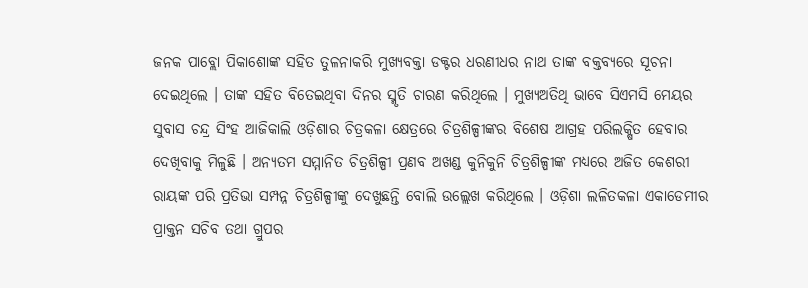ଜନକ ପାବ୍ଲୋ ପିକାଶୋଙ୍କ ସହିତ ତୁଳନାକରି ମୁଖ୍ୟବକ୍ତା ଡକ୍ଟର ଧରଣୀଧର ନାଥ ତାଙ୍କ ବକ୍ତବ୍ୟରେ ସୂଚନା ଦେଇଥିଲେ । ତାଙ୍କ ସହିତ ବିତେଇଥିବା ଦିନର ସ୍ମୃତି ଚାରଣ କରିଥିଲେ । ମୁଖ୍ୟଅତିଥି ଭାବେ ସିଏମସି ମେୟର ସୁବାସ ଚନ୍ଦ୍ର ସିଂହ ଆଜିକାଲି ଓଡ଼ିଶାର ଚିତ୍ରକଳା କ୍ଷେତ୍ରରେ ଚିତ୍ରଶିଳ୍ପୀଙ୍କର ବିଶେଷ ଆଗ୍ରହ ପରିଲକ୍ଷିତ ହେବାର ଦେଖିବାକୁ ମିଳୁଛି । ଅନ୍ୟତମ ସମ୍ମାନିତ ଚିତ୍ରଶିଳ୍ପୀ ପ୍ରଣବ ଅଖଣ୍ଡ କୁନିକୁନି ଚିତ୍ରଶିଳ୍ପୀଙ୍କ ମଧ୍ୟରେ ଅଜିତ କେଶରୀ ରାୟଙ୍କ ପରି ପ୍ରତିଭା ସମ୍ପନ୍ନ ଚିତ୍ରଶିଳ୍ପୀଙ୍କୁ ଦେଖୁଛନ୍ତି ବୋଲି ଉଲ୍ଲେଖ କରିଥିଲେ । ଓଡ଼ିଶା ଲଳିତକଳା ଏକାଡେମୀର ପ୍ରାକ୍ତନ ସଚିବ ତଥା ଗ୍ରୁପର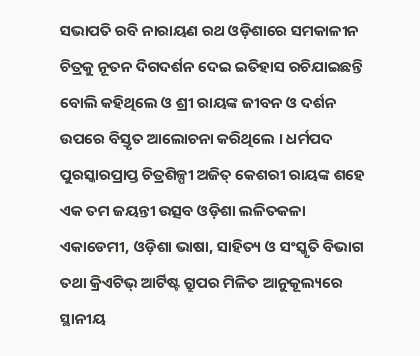ସଭାପତି ରବି ନାରାୟଣ ରଥ ଓଡ଼ିଶାରେ ସମକାଳୀନ ଚିତ୍ରକୁ ନୂତନ ଦିଗଦର୍ଶନ ଦେଇ ଇତିହାସ ରଚିଯାଇଛନ୍ତି ବୋଲି କହିଥିଲେ ଓ ଶ୍ରୀ ରାୟଙ୍କ ଜୀବନ ଓ ଦର୍ଶନ ଉପରେ ବିସ୍ତୃତ ଆଲୋଚନା କରିଥିଲେ । ଧର୍ମପଦ ପୁରସ୍କାରପ୍ରାପ୍ତ ଚିତ୍ରଶିଳ୍ପୀ ଅଜିତ୍ କେଶରୀ ରାୟଙ୍କ ଶହେ ଏକ ତମ ଜୟନ୍ତୀ ଉତ୍ସବ ଓଡ଼ିଶା ଲଳିତକଳା ଏକାଡେମୀ, ଓଡ଼ିଶା ଭାଷା, ସାହିତ୍ୟ ଓ ସଂସ୍କୃତି ବିଭାଗ ତଥା କ୍ରିଏଟିଭ୍ ଆର୍ଟିଷ୍ଟ ଗ୍ରୁପର ମିଳିତ ଆନୁକୂଲ୍ୟରେ ସ୍ଥାନୀୟ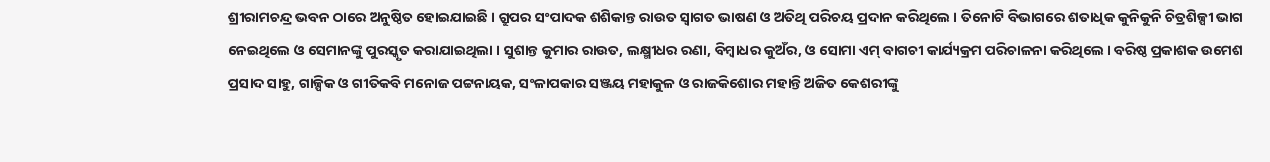ଶ୍ରୀରାମଚନ୍ଦ୍ର ଭବନ ଠାରେ ଅନୁଷ୍ଠିତ ହୋଇଯାଇଛି । ଗ୍ରୁପର ସଂପାଦକ ଶଶିକାନ୍ତ ରାଉତ ସ୍ୱାଗତ ଭାଷଣ ଓ ଅତିଥି ପରିଚୟ ପ୍ରଦାନ କରିଥିଲେ । ତିନୋଟି ବିଭାଗରେ ଶତାଧିକ କୁନିକୁନି ଚିତ୍ରଶିଳ୍ପୀ ଭାଗ ନେଇଥିଲେ ଓ ସେମାନଙ୍କୁ ପୁରସ୍କୃତ କରାଯାଇଥିଲା । ସୁଶାନ୍ତ କୁମାର ରାଉତ, ଲକ୍ଷ୍ମୀଧର ରଣା, ବିମ୍ବାଧର କୁଅଁର, ଓ ସୋମା ଏମ୍ ବାଗଚୀ କାର୍ଯ୍ୟକ୍ରମ ପରିଚାଳନା କରିଥିଲେ । ବରିଷ୍ଠ ପ୍ରକାଶକ ଉମେଶ ପ୍ରସାଦ ସାହୁ, ଗାଳ୍ପିକ ଓ ଗୀତିକବି ମନୋଜ ପଟ୍ଟନାୟକ, ସଂଳାପକାର ସଞ୍ଜୟ ମହାକୁଳ ଓ ରାଜକିଶୋର ମହାନ୍ତି ଅଜିତ କେଶରୀଙ୍କୁ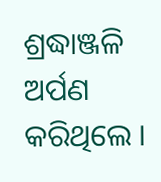ଶ୍ରଦ୍ଧାଞ୍ଜଳି ଅର୍ପଣ କରିଥିଲେ ।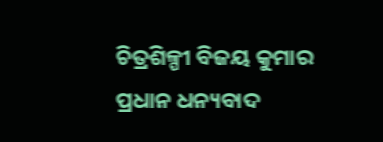ଚିତ୍ରଶିଳ୍ପୀ ବିଜୟ କୁମାର ପ୍ରଧାନ ଧନ୍ୟବାଦ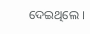ଦେଇଥିଲେ ।